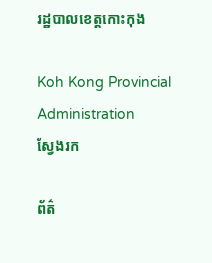រដ្ឋបាលខេត្តកោះកុង

Koh Kong Provincial Administration
ស្វែងរក

ព័ត៌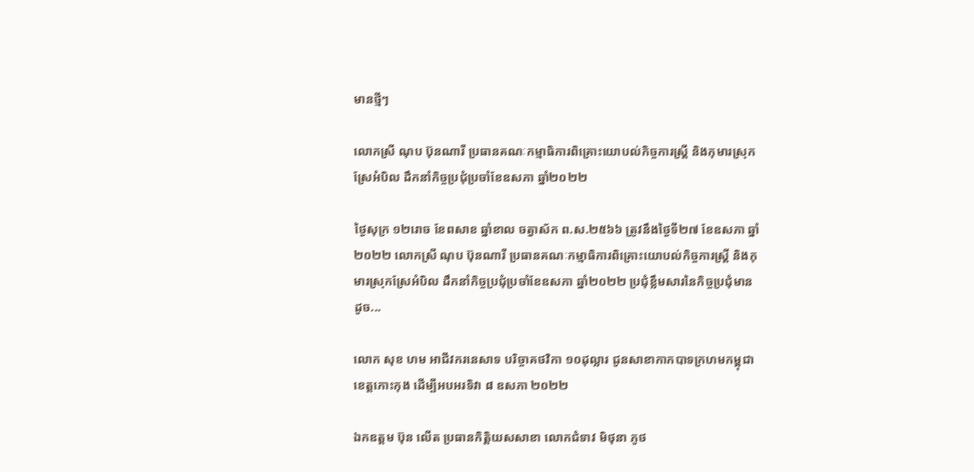មានថ្មីៗ

លោកស្រី ណុប ប៊ុនណារី ប្រធានគណៈកម្មាធិការពិគ្រោះយោបល់កិច្ចការស្រ្តី និងកុមារស្រុកស្រែអំបិល ដឹកនាំកិច្ចប្រជុំប្រចាំខែឧសភា ឆ្នាំ២០២២

ថ្ងៃសុក្រ ១២រោច ខែពសាខ ឆ្នាំខាល ចត្វាស័ក ព.ស.២៥៦៦ ត្រូវនឹងថ្ងៃទី២៧ ខែឧសភា ឆ្នាំ២០២២ លោកស្រី ណុប ប៊ុនណារី ប្រធានគណៈកម្មាធិការពិគ្រោះយោបល់កិច្ចការស្រ្តី និងកុមារស្រុកស្រែអំបិល ដឹកនាំកិច្ចប្រជុំប្រចាំខែឧសភា ឆ្នាំ២០២២ ប្រជុំខ្លឹមសារនៃកិច្ចប្រជុំមានដូច...

លោក សុខ ហម អាជីវករនេសាទ បរិច្ចាគថវិកា ១០ដុល្លារ ជូនសាខាកាកបាទក្រហមកម្ពុជា ខេត្តកោះកុង ដើម្បីអបអរទិវា ៨ ឧសភា ២០២២

ឯកឧត្តម ប៊ុន លើត ប្រធានកិត្តិយសសាខា លោកជំទាវ មិថុនា ភូថ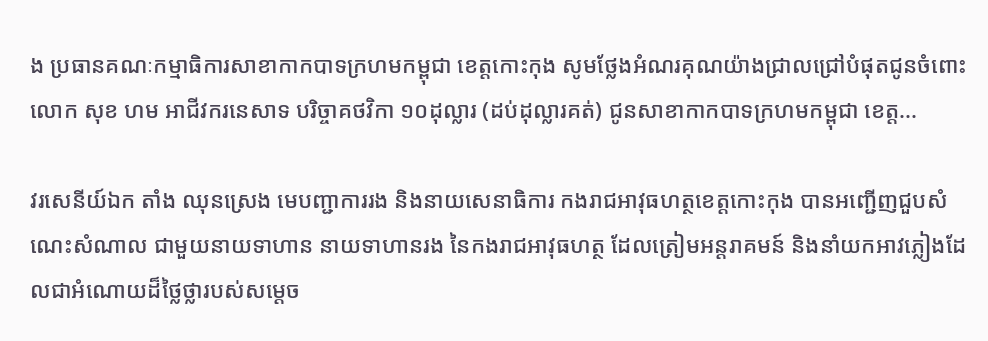ង ប្រធានគណៈកម្មាធិការសាខាកាកបាទក្រហមកម្ពុជា ខេត្តកោះកុង សូមថ្លែងអំណរគុណយ៉ាងជ្រាលជ្រៅបំផុតជូនចំពោះលោក សុខ ហម អាជីវករនេសាទ បរិច្ចាគថវិកា ១០ដុល្លារ (ដប់ដុល្លារគត់) ជូនសាខាកាកបាទក្រហមកម្ពុជា ខេត្ត...

វរសេនីយ៍ឯក តាំង ឈុនស្រេង មេបញ្ជាការរង និងនាយសេនាធិការ កងរាជអាវុធហត្ថខេត្តកោះកុង បានអញ្ជើញជួបសំណេះសំណាល ជាមួយនាយទាហាន នាយទាហានរង នៃកងរាជអាវុធហត្ថ ដែលត្រៀមអន្តរាគមន៍ និងនាំយកអាវភ្លៀងដែលជាអំណោយដ៏ថ្លៃថ្លារបស់សម្ដេច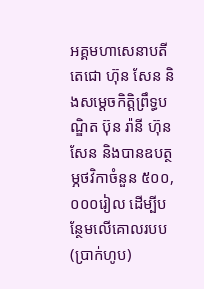អគ្គមហាសេនាបតីតេជោ ហ៊ុន សែន និងសម្ដេចកិត្តិព្រឹទ្ធបណ្ឌិត ប៊ុន រ៉ានី ហ៊ុនសែន និងបានឧបត្ថម្ភថវិកាចំនួន ៥០០,០០០រៀល ដើម្បីបន្ថែមលើគោលរបប(ប្រាក់ហូប)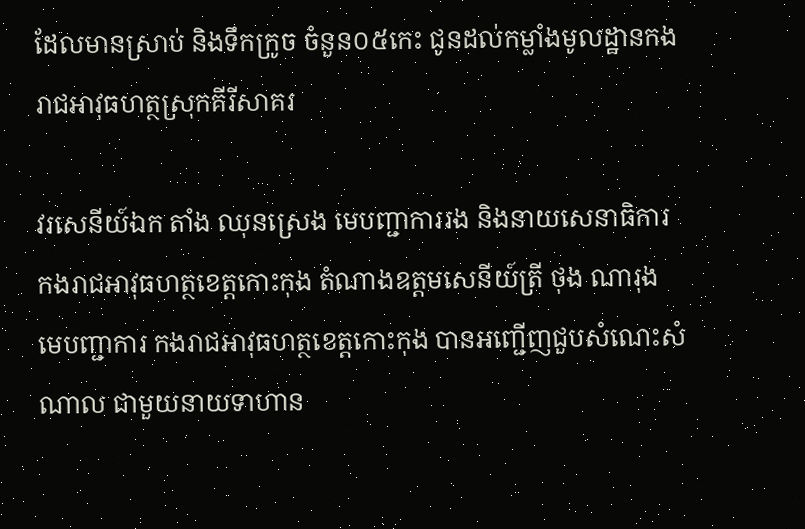ដែលមានស្រាប់ និងទឹកក្រូច ចំនួន០៥កេះ ជូនដល់កម្លាំងមូលដ្ឋានកងរាជអាវុធហត្ថស្រុកគីរីសាគរ

វរសេនីយ៍ឯក តាំង ឈុនស្រេង មេបញ្ជាការរង និងនាយសេនាធិការ កងរាជអាវុធហត្ថខេត្តកោះកុង តំណាងឧត្តមសេនីយ៍ត្រី ថុង ណារុង មេបញ្ជាការ កងរាជអាវុធហត្ថខេត្តកោះកុង បានអញ្ជើញជួបសំណេះសំណាល ជាមួយនាយទាហាន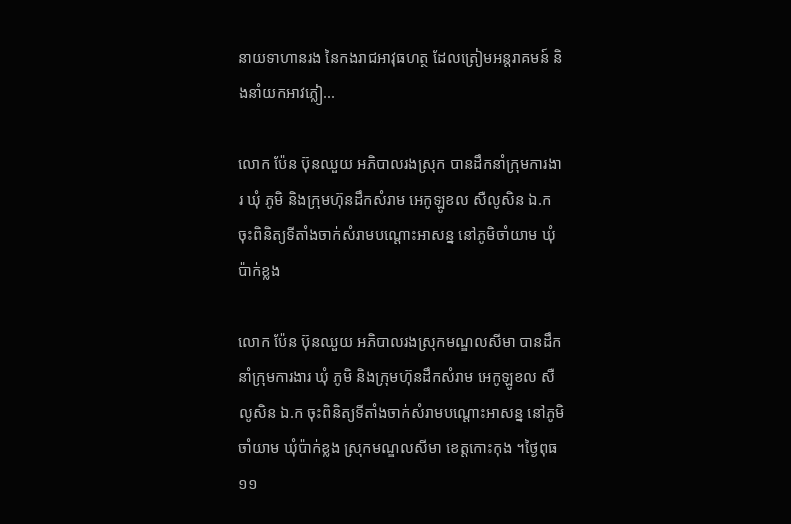នាយទាហានរង នៃកងរាជអាវុធហត្ថ ដែលត្រៀមអន្តរាគមន៍ និងនាំយកអាវភ្លៀ...

លោក ប៉ែន ប៊ុនឈួយ អភិបាលរងស្រុក បានដឹកនាំក្រុមការងារ ឃុំ ភូមិ និងក្រុមហ៊ុនដឹកសំរាម អេកូឡូខល សឺលូសិន ឯ.ក ចុះពិនិត្យទីតាំងចាក់សំរាមបណ្តោះអាសន្ន នៅភូមិចាំយាម ឃុំប៉ាក់ខ្លង

លោក ប៉ែន ប៊ុនឈួយ អភិបាលរងស្រុកមណ្ឌលសីមា បានដឹកនាំក្រុមការងារ ឃុំ ភូមិ និងក្រុមហ៊ុនដឹកសំរាម អេកូឡូខល សឺលូសិន ឯ.ក ចុះពិនិត្យទីតាំងចាក់សំរាមបណ្តោះអាសន្ន នៅភូមិចាំយាម ឃុំប៉ាក់ខ្លង ស្រុកមណ្ឌលសីមា ខេត្តកោះកុង ។ថ្ងៃពុធ ១១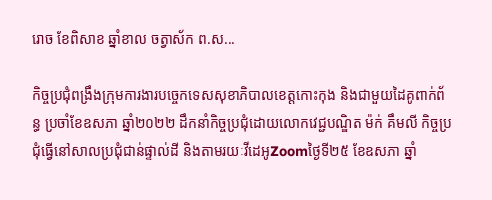រោច ខែពិសាខ ឆ្នាំខាល ចត្វាស័ក ព.ស...

កិច្ចប្រជុំពង្រឹងក្រុមការងារបច្ចេកទេសសុខាភិបាលខេត្តកោះកុង និងជាមួយដៃគូពាក់ព័ន្ធ ប្រចាំខែឧសភា ឆ្នាំ២០២២ ដឹកនាំកិច្ចប្រជុំដោយលោកវេជ្ជបណ្ឌិត ម៉ក់ គឹមលី កិច្ចប្រជុំធ្វើនៅសាលប្រជុំជាន់ផ្ទាល់ដី និងតាមរយៈវីដេអូZoomថ្ងៃទី២៥ ខែឧសភា ឆ្នាំ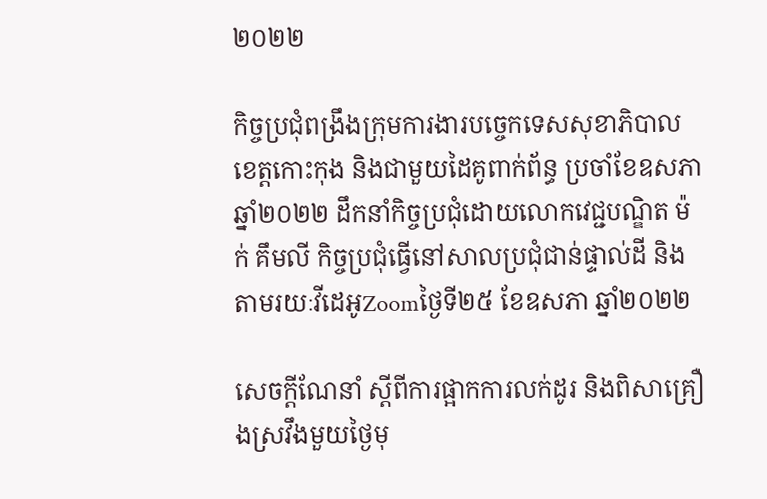២០២២

កិច្ចប្រជុំពង្រឹងក្រុមការងារបច្ចេកទេសសុខាភិបាលខេត្តកោះកុង និងជាមួយដៃគូពាក់ព័ន្ធ ប្រចាំខែឧសភា ឆ្នាំ២០២២ ដឹកនាំកិច្ចប្រជុំដោយលោកវេជ្ជបណ្ឌិត ម៉ក់ គឹមលី កិច្ចប្រជុំធ្វើនៅសាលប្រជុំជាន់ផ្ទាល់ដី និងតាមរយៈវីដេអូZoomថ្ងៃទី២៥ ខែឧសភា ឆ្នាំ២០២២

សេចក្ដីណែនាំ ស្តីពីការផ្អាកការលក់ដូរ និងពិសាគ្រឿងស្រវឹងមួយថ្ងៃមុ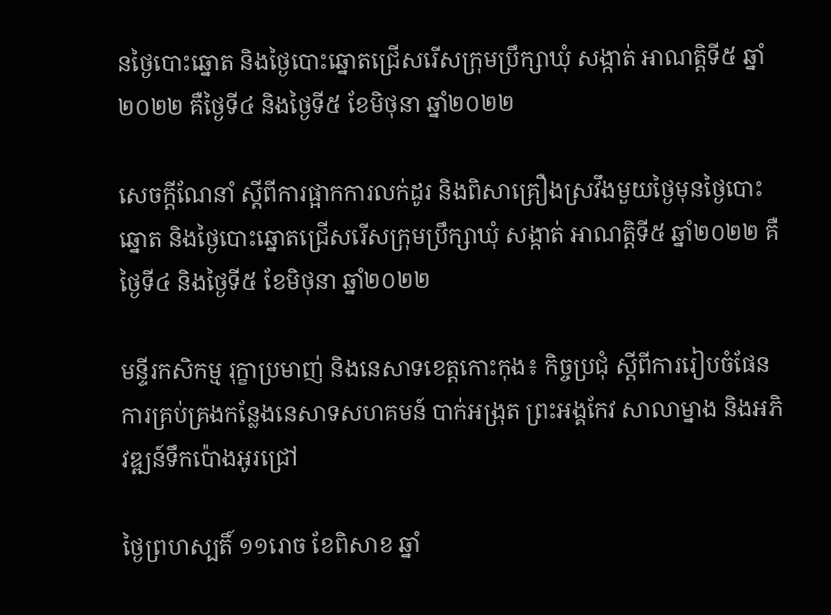នថ្ងៃបោះឆ្នោត និងថ្ងៃបោះឆ្នោតជ្រើសរើសក្រុមប្រឹក្សាឃុំ សង្កាត់ អាណត្តិទី៥ ឆ្នាំ២០២២ គឺថ្ងៃទី៤ និងថ្ងៃទី៥ ខែមិថុនា ឆ្នាំ២០២២

សេចក្ដីណែនាំ ស្តីពីការផ្អាកការលក់ដូរ និងពិសាគ្រឿងស្រវឹងមួយថ្ងៃមុនថ្ងៃបោះឆ្នោត និងថ្ងៃបោះឆ្នោតជ្រើសរើសក្រុមប្រឹក្សាឃុំ សង្កាត់ អាណត្តិទី៥ ឆ្នាំ២០២២ គឺថ្ងៃទី៤ និងថ្ងៃទី៥ ខែមិថុនា ឆ្នាំ២០២២

មន្ទីរកសិកម្ម រុក្ខាប្រមាញ់ និងនេសាទខេត្តកោះកុង៖ កិច្ចប្រជុំ ស្តីពីការរៀបចំផែនការគ្រប់គ្រងកន្លែងនេសាទសហគមន៍ បាក់អង្រុត ព្រះអង្គកែវ សាលាម្នាង និងអភិវឌ្ឍន៍ទឹកប៉ោងអូរជ្រៅ

ថ្ងៃព្រហស្បតិ៍ ១១រោច ខែពិសាខ ឆ្នាំ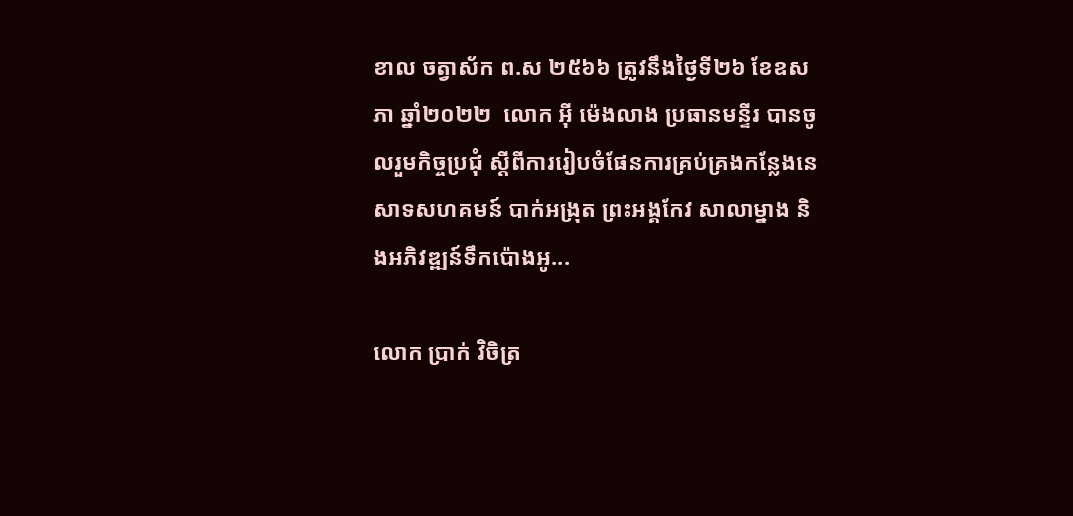ខាល ចត្វាស័ក ព.ស ២៥៦៦ ត្រូវនឹងថ្ងៃទី២៦ ខែឧសភា ឆ្នាំ២០២២  លោក អុី ម៉េងលាង ប្រធានមន្ទីរ បានចូលរួមកិច្ចប្រជុំ ស្តីពីការរៀបចំផែនការគ្រប់គ្រងកន្លែងនេសាទសហគមន៍ បាក់អង្រុត ព្រះអង្គកែវ សាលាម្នាង និងអភិវឌ្ឍន៍ទឹកប៉ោងអូ...

លោក ប្រាក់ វិចិត្រ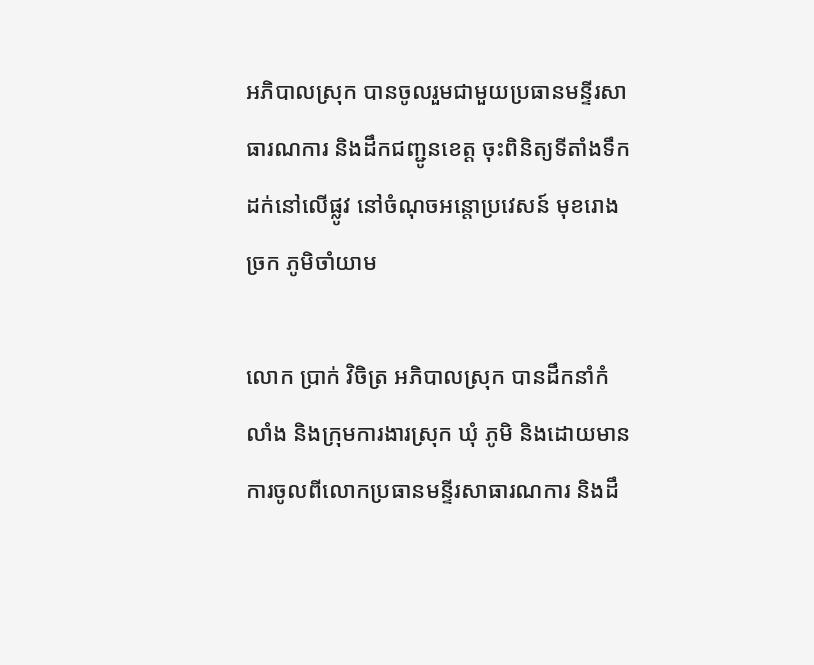អភិបាលស្រុក បានចូលរួមជាមួយប្រធានមន្ទីរសាធារណការ និងដឹកជញ្ជូនខេត្ត ចុះពិនិត្យទីតាំងទឹកដក់នៅលើផ្លូវ នៅចំណុចអន្តោប្រវេសន៍ មុខរោងច្រក ភូមិចាំយាម

លោក ប្រាក់ វិចិត្រ អភិបាលស្រុក បានដឹកនាំកំលាំង និងក្រុមការងារស្រុក ឃុំ ភូមិ និងដោយមានការចូលពីលោកប្រធានមន្ទីរសាធារណការ និងដឹ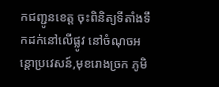កជញ្ជូនខេត្ត ចុះពិនិត្យទីតាំងទឹកដក់នៅលើផ្លូវ នៅចំណុចអន្តោប្រវេសន៍,មុខរោងច្រក ភូមិ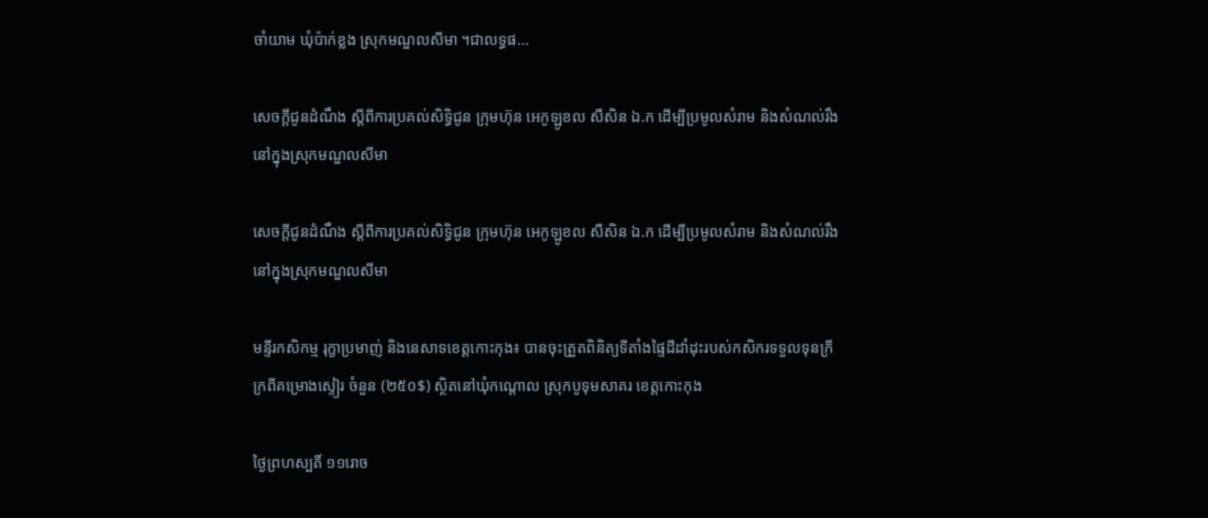ចាំយាម ឃុំប៉ាក់ខ្លង ស្រុកមណ្ឌលសីមា ។ជាលទ្ធផ...

សេចក្ដីជូនដំណឹង ស្ដីពីការប្រគល់សិទ្ធិជូន ក្រុមហ៊ុន អេកូឡូខល សឺសិន ឯ.ក ដើម្បីប្រមូលសំរាម និងសំណល់រឹង នៅក្នុងស្រុកមណ្ឌលសីមា

សេចក្ដីជូនដំណឹង ស្ដីពីការប្រគល់សិទ្ធិជូន ក្រុមហ៊ុន អេកូឡូខល សឺសិន ឯ.ក ដើម្បីប្រមូលសំរាម និងសំណល់រឹង នៅក្នុងស្រុកមណ្ឌលសីមា

មន្ទីរកសិកម្ម រុក្ខាប្រមាញ់ និងនេសាទខេត្តកោះកុង៖ បានចុះត្រួតពិនិត្យទីតាំងផ្ទៃដីដាំដុះរបស់កសិករទទួលទុនក្រីក្រពីគម្រោងស្ទៀរ ចំនួន (២៥០$) ស្ថិតនៅឃុំកណ្តោល ស្រុកបូទុមសាគរ ខេត្តកោះកុង

ថ្ងៃព្រហស្បតិ៍ ១១រោច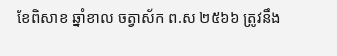ខែពិសាខ ឆ្នាំខាល ចត្វាស័ក ព.ស ២៥៦៦ ត្រូវនឹង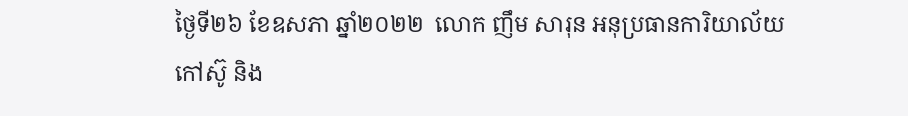ថ្ងៃទី២៦ ខែឧសភា ឆ្នាំ២០២២  លោក ញឹម សារុន អនុប្រធានការិយាល័យកៅស៊ូ និង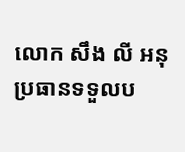លោក សឹង លី អនុប្រធានទទួលប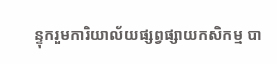ន្ទុករួមការិយាល័យផ្សព្វផ្សាយកសិកម្ម បា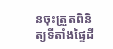នចុះត្រួតពិនិត្យទីតាំងផ្ទៃដី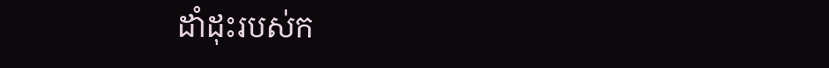ដាំដុះរបស់ក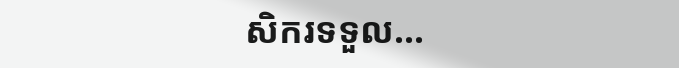សិករទទួល...